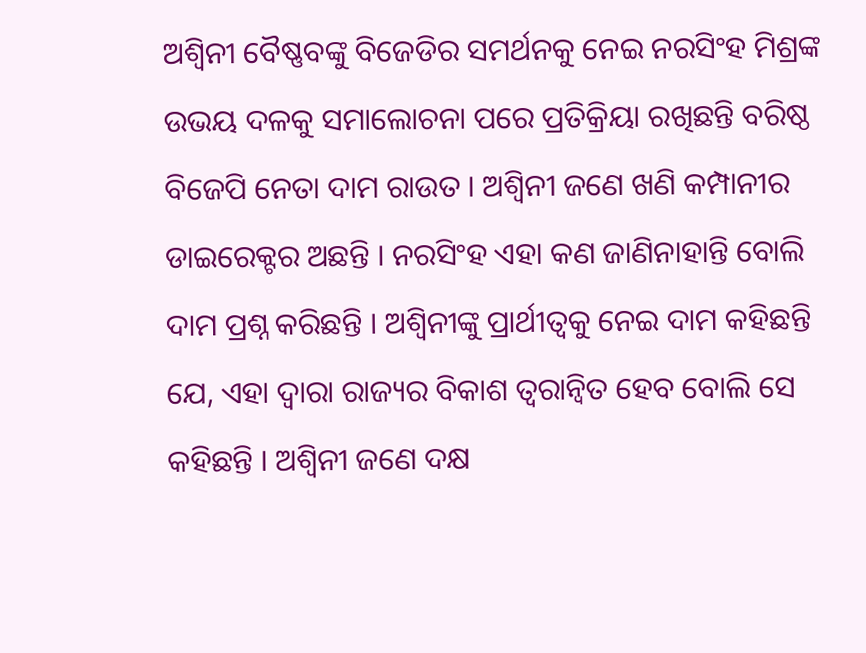ଅଶ୍ୱିନୀ ବୈଷ୍ଣବଙ୍କୁ ବିଜେଡିର ସମର୍ଥନକୁ ନେଇ ନରସିଂହ ମିଶ୍ରଙ୍କ ଉଭୟ ଦଳକୁ ସମାଲୋଚନା ପରେ ପ୍ରତିକ୍ରିୟା ରଖିଛନ୍ତି ବରିଷ୍ଠ ବିଜେପି ନେତା ଦାମ ରାଉତ । ଅଶ୍ୱିନୀ ଜଣେ ଖଣି କମ୍ପାନୀର ଡାଇରେକ୍ଟର ଅଛନ୍ତି । ନରସିଂହ ଏହା କଣ ଜାଣିନାହାନ୍ତି ବୋଲି ଦାମ ପ୍ରଶ୍ନ କରିଛନ୍ତି । ଅଶ୍ବିନୀଙ୍କୁ ପ୍ରାର୍ଥୀତ୍ବକୁ ନେଇ ଦାମ କହିଛନ୍ତି ଯେ, ଏହା ଦ୍ୱାରା ରାଜ୍ୟର ବିକାଶ ତ୍ୱରାନ୍ୱିତ ହେବ ବୋଲି ସେ କହିଛନ୍ତି । ଅଶ୍ୱିନୀ ଜଣେ ଦକ୍ଷ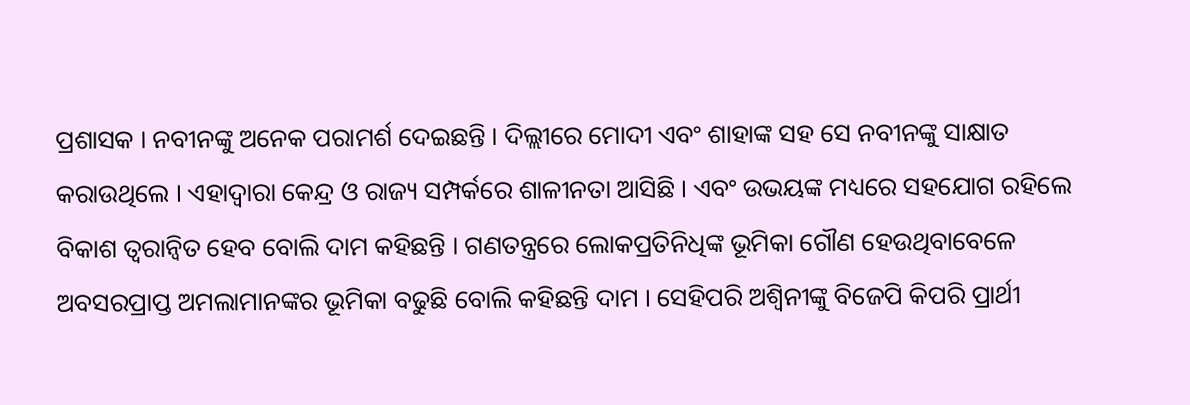ପ୍ରଶାସକ । ନବୀନଙ୍କୁ ଅନେକ ପରାମର୍ଶ ଦେଇଛନ୍ତି । ଦିଲ୍ଲୀରେ ମୋଦୀ ଏବଂ ଶାହାଙ୍କ ସହ ସେ ନବୀନଙ୍କୁ ସାକ୍ଷାତ କରାଉଥିଲେ । ଏହାଦ୍ବାରା କେନ୍ଦ୍ର ଓ ରାଜ୍ୟ ସମ୍ପର୍କରେ ଶାଳୀନତା ଆସିଛି । ଏବଂ ଉଭୟଙ୍କ ମଧ୍ୟରେ ସହଯୋଗ ରହିଲେ ବିକାଶ ତ୍ବରାନ୍ବିତ ହେବ ବୋଲି ଦାମ କହିଛନ୍ତି । ଗଣତନ୍ତ୍ରରେ ଲୋକପ୍ରତିନିଧିଙ୍କ ଭୂମିକା ଗୌଣ ହେଉଥିବାବେଳେ ଅବସରପ୍ରାପ୍ତ ଅମଲାମାନଙ୍କର ଭୂମିକା ବଢୁଛି ବୋଲି କହିଛନ୍ତି ଦାମ । ସେହିପରି ଅଶ୍ବିନୀଙ୍କୁ ବିଜେପି କିପରି ପ୍ରାର୍ଥୀ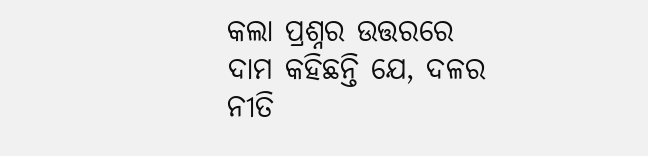କଲା ପ୍ରଶ୍ନର ଉତ୍ତରରେ ଦାମ କହିଛନ୍ତି ଯେ, ଦଳର ନୀତି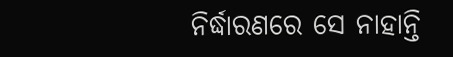ନିର୍ଦ୍ଧାରଣରେ ସେ ନାହାନ୍ତି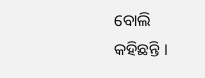ବୋଲି କହିଛନ୍ତି ।